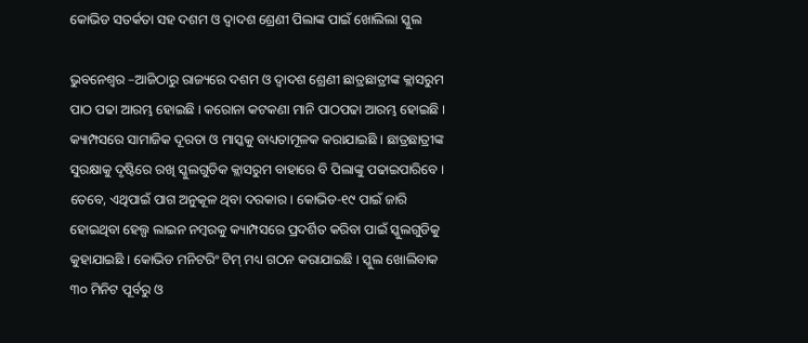କୋଭିଡ ସତର୍କତା ସହ ଦଶମ ଓ ଦ୍ୱାଦଶ ଶ୍ରେଣୀ ପିଲାଙ୍କ ପାଇଁ ଖୋଲିଲା ସ୍କୁଲ

ଭୁବନେଶ୍ୱର –ଆଜିଠାରୁ ରାଜ୍ୟରେ ଦଶମ ଓ ଦ୍ୱାଦଶ ଶ୍ରେଣୀ ଛାତ୍ରଛାତ୍ରୀଙ୍କ କ୍ଲାସରୁମ ପାଠ ପଢା ଆରମ୍ଭ ହୋଇଛି । କରୋନା କଟକଣା ମାନି ପାଠପଢା ଆରମ୍ଭ ହୋଇଛି । କ୍ୟାମ୍ପସରେ ସାମାଜିକ ଦୂରତା ଓ ମାସ୍କକୁ ବାଧ୍ୟତାମୂଳକ କରାଯାଇଛି । ଛାତ୍ରଛାତ୍ରୀଙ୍କ ସୁରକ୍ଷାକୁ ଦୃଷ୍ଟିରେ ରଖି ସ୍କୁଲଗୁଡିକ କ୍ଲାସରୁମ ବାହାରେ ବି ପିଲାଙ୍କୁ ପଢାଇପାରିବେ । ତେବେ, ଏଥିପାଇଁ ପାଗ ଅନୁକୂଳ ଥିବା ଦରକାର । କୋଭିଡ-୧୯ ପାଇଁ ଜାରି ହୋଇଥିବା ହେଲ୍ପ ଲାଇନ ନମ୍ବରକୁ କ୍ୟାମ୍ପସରେ ପ୍ରଦର୍ଶିତ କରିବା ପାଇଁ ସ୍କୁଲଗୁଡିକୁ କୁହାଯାଇଛି । କୋଭିଡ ମନିଟରିଂ ଟିମ୍ ମଧ୍ୟ ଗଠନ କରାଯାଇଛି । ସ୍କୁଲ ଖୋଲିବାକ ୩୦ ମିନିଟ ପୂର୍ବରୁ ଓ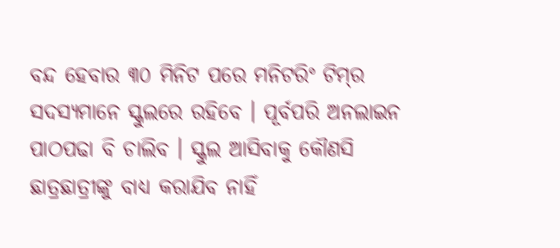ବନ୍ଦ ହେବାର ୩୦ ମିନିଟ ପରେ ମନିଟରିଂ ଟିମ୍‌ର ସଦସ୍ୟମାନେ ସ୍କୁଲରେ ରହିବେ । ପୂର୍ବପରି ଅନଲାଇନ ପାଠପଢା ବି ଚାଲିବ । ସ୍କୁଲ ଆସିବାକୁ କୌଣସି ଛାତ୍ରଛାତ୍ରୀଙ୍କୁ ବାଧ୍ୟ କରାଯିବ ନାହିଁ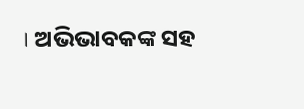। ଅଭିଭାବକଙ୍କ ସହ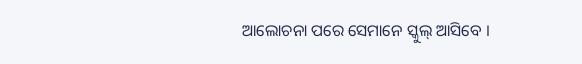ଆଲୋଚନା ପରେ ସେମାନେ ସ୍କୁଲ୍ ଆସିବେ ।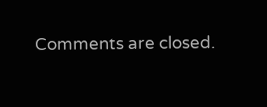Comments are closed.